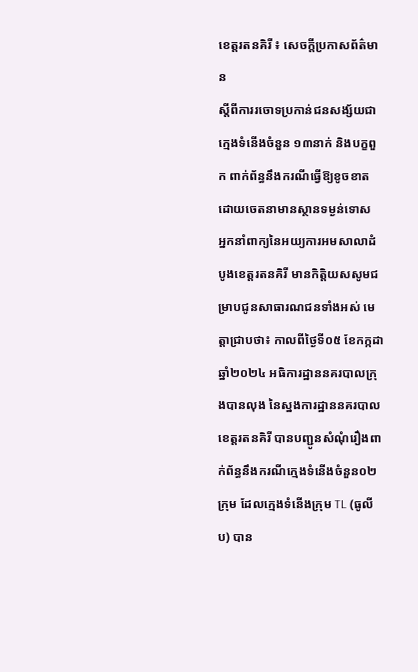ខេត្តរតនគិរី ៖ សេចក្តីប្រកាសព័ត៌មាន
ស្តីពីការរចោទប្រកាន់ជនសង្ស័យជាក្មេងទំនើងចំនួន ១៣នាក់ និងបក្ខពួក ពាក់ព័ន្ធនឹងករណីធ្វើឱ្យខូចខាតដោយចេតនាមានស្ថានទម្ងន់ទោស
អ្នកនាំពាក្យនៃអយ្យការអមសាលាដំបូងខេត្តរតនគិរី មានកិត្តិយសសូមជម្រាបជូនសាធារណជនទាំងអស់ មេត្តាជ្រាបថា៖ កាលពីថ្ងៃទី០៥ ខែកក្កដា ឆ្នាំ២០២៤ អធិការដ្ឋាននគរបាលក្រុងបានលុង នៃស្នងការដ្ឋាននគរបាល ខេត្តរតនគិរី បានបញ្ជូនសំណុំរឿងពាក់ព័ន្ធនឹងករណីក្មេងទំនើងចំនួន០២ក្រុម ដែលក្មេងទំនើងក្រុម TL (ធូលីប) បាន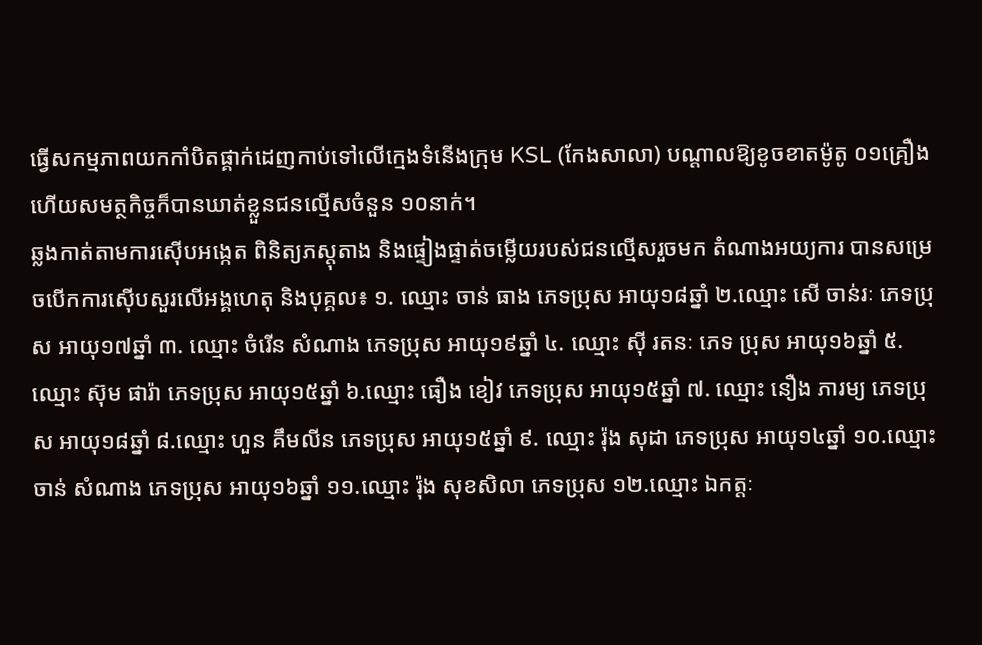ធ្វើសកម្មភាពយកកាំបិតផ្គាក់ដេញកាប់ទៅលើក្មេងទំនើងក្រុម KSL (កែងសាលា) បណ្តាលឱ្យខូចខាតម៉ូតូ ០១គ្រឿង ហើយសមត្ថកិច្ចក៏បានឃាត់ខ្លួនជនល្មើសចំនួន ១០នាក់។
ឆ្លងកាត់តាមការស៊ើបអង្កេត ពិនិត្យភស្តុតាង និងផ្ទៀងផ្ទាត់ចម្លើយរបស់ជនល្មើសរួចមក តំណាងអយ្យការ បានសម្រេចបើកការស៊ើបសួរលើអង្គហេតុ និងបុគ្គល៖ ១. ឈ្មោះ ចាន់ ធាង ភេទប្រុស អាយុ១៨ឆ្នាំ ២.ឈ្មោះ សើ ចាន់រៈ ភេទប្រុស អាយុ១៧ឆ្នាំ ៣. ឈ្មោះ ចំរើន សំណាង ភេទប្រុស អាយុ១៩ឆ្នាំ ៤. ឈ្មោះ ស៊ី រតនៈ ភេទ ប្រុស អាយុ១៦ឆ្នាំ ៥. ឈ្មោះ ស៊ុម ផារ៉ា ភេទប្រុស អាយុ១៥ឆ្នាំ ៦.ឈ្មោះ ធឿង ខៀវ ភេទប្រុស អាយុ១៥ឆ្នាំ ៧. ឈ្មោះ នឿង ភារម្យ ភេទប្រុស អាយុ១៨ឆ្នាំ ៨.ឈ្មោះ ហួន គឹមលីន ភេទប្រុស អាយុ១៥ឆ្នាំ ៩. ឈ្មោះ រ៉ុង សុដា ភេទប្រុស អាយុ១៤ឆ្នាំ ១០.ឈ្មោះ ចាន់ សំណាង ភេទប្រុស អាយុ១៦ឆ្នាំ ១១.ឈ្មោះ រ៉ុង សុខសិលា ភេទប្រុស ១២.ឈ្មោះ ឯកត្តៈ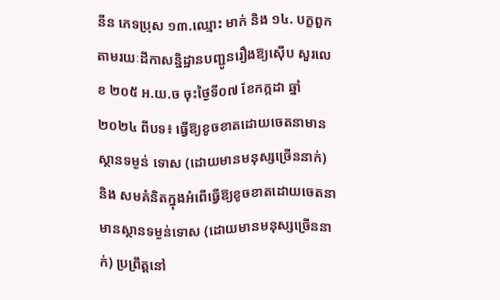នីន ភេទប្រុស ១៣.ឈ្មោះ មាក់ និង ១៤. បក្ខពួក តាមរយៈដីកាសន្និដ្ឋានបញ្ជូនរឿងឱ្យស៊ើប សួរលេខ ២០៥ អ.យ.ច ចុះថ្ងៃទី០៧ ខែកក្កដា ឆ្នាំ២០២៤ ពីបទ៖ ធ្វើឱ្យខូចខាតដោយចេតនាមានស្ថានទម្ងន់ ទោស (ដោយមានមនុស្សច្រើននាក់) និង សមគំនិតក្នុងអំពើធ្វើឱ្យខូចខាតដោយចេតនាមានស្ថានទម្ងន់ទោស (ដោយមានមនុស្សច្រើននាក់) ប្រព្រឹត្តនៅ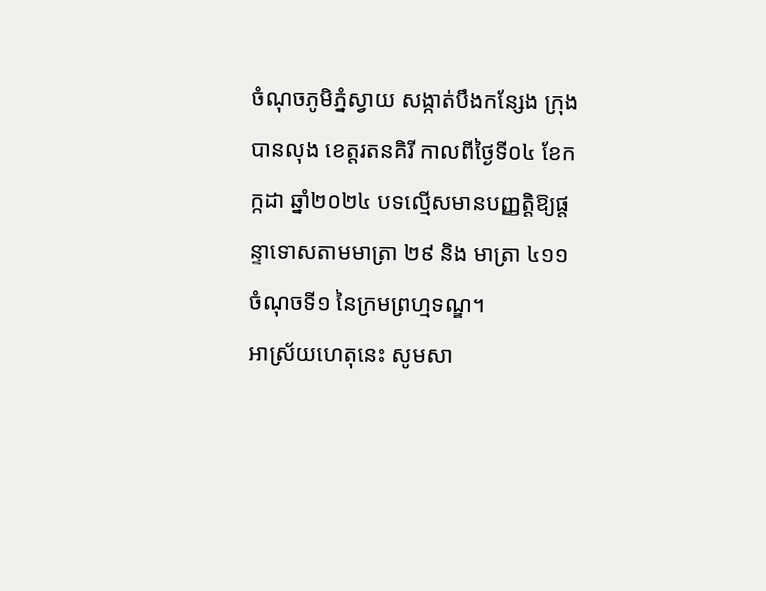ចំណុចភូមិភ្នំស្វាយ សង្កាត់បឹងកន្សែង ក្រុងបានលុង ខេត្តរតនគិរី កាលពីថ្ងៃទី០៤ ខែកក្កដា ឆ្នាំ២០២៤ បទល្មើសមានបញ្ញត្តិឱ្យផ្តន្ទាទោសតាមមាត្រា ២៩ និង មាត្រា ៤១១ ចំណុចទី១ នៃក្រមព្រហ្មទណ្ឌ។
អាស្រ័យហេតុនេះ សូមសា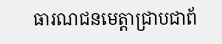ធារណជនមេត្តាជ្រាបជាព័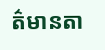ត៌មានតា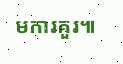មការគួរ៕